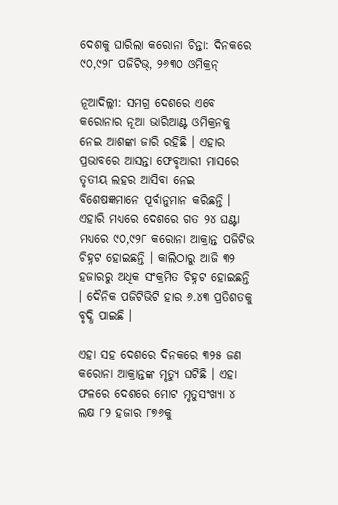ଦେଶକୁ ଘାରିଲା କରୋନା ଚିନ୍ତା: ଦିନକରେ ୯୦,୯୨୮ ପଜିଟିଭ୍, ୨୬୩୦ ଓମିକ୍ରନ୍

ନୂଆଦିଲ୍ଲୀ: ସମଗ୍ର ଦେଶରେ ଏବେ କରୋନାର ନୂଆ ଭାରିଆଣ୍ଟ ଓମିକ୍ରନକୁ ନେଇ ଆଶଙ୍କା ଜାରି ରହିଛି । ଏହାର ପ୍ରଭାବରେ ଆସନ୍ତା ଫେବୃଆରୀ ମାସରେ ତୃତୀୟ ଲହର ଆସିବା ନେଇ ବିଶେଷଜ୍ଞମାନେ ପୂର୍ବାନୁମାନ କରିଛନ୍ତି । ଏହାରି ମଧ୍ୟରେ ଦେଶରେ ଗତ ୨୪ ଘଣ୍ଟା ମଧ୍ୟରେ ୯୦,୯୨୮ କରୋନା ଆକ୍ରାନ୍ତ ପଜିଟିଭ ଚିହ୍ନଟ ହୋଇଛନ୍ତି । କାଲିଠାରୁ ଆଜି ୩୨ ହଜାରରୁ ଅଧିକ ସଂକ୍ରମିତ ଚିହ୍ନଟ ହୋଇଛନ୍ତି । ଦୈନିକ ପଜିଟିଭିଟି ହାର ୬.୪୩ ପ୍ରତିଶତକୁ ବୃଦ୍ଧି ପାଇଛି ।

ଏହା ସହ ଦେଶରେ ଦିନକରେ ୩୨୫ ଜଣ କରୋନା ଆକ୍ରାନ୍ତଙ୍କ ମୃତ୍ୟୁ ଘଟିଛି । ଏହା ଫଳରେ ଦେଶରେ ମୋଟ ମୃତୁସଂଖ୍ୟା ୪ ଲକ୍ଷ ୮୨ ହଜାର ୮୭୬କୁ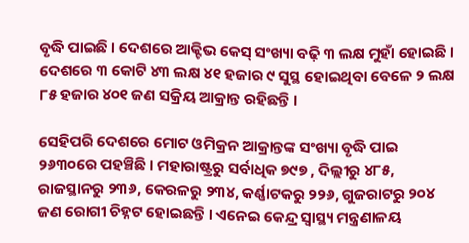ବୃଦ୍ଧି ପାଇଛି । ଦେଶରେ ଆକ୍ଟିଭ କେସ୍ ସଂଖ୍ୟା ବଢ଼ି ୩ ଲକ୍ଷ ମୁହାଁ ହୋଇଛି । ଦେଶରେ ୩ କୋଟି ୪୩ ଲକ୍ଷ ୪୧ ହଜାର ୯ ସୁସ୍ଥ ହୋଇଥିବା ବେଳେ ୨ ଲକ୍ଷ ୮୫ ହଜାର ୪୦୧ ଜଣ ସକ୍ରିୟ ଆକ୍ରାନ୍ତ ରହିଛନ୍ତି ।

ସେହିପରି ଦେଶରେ ମୋଟ ଓମିକ୍ରନ ଆକ୍ରାନ୍ତଙ୍କ ସଂଖ୍ୟା ବୃଦ୍ଧି ପାଇ ୨୬୩୦ରେ ପହଞ୍ଚିଛି । ମହାରାଷ୍ଟ୍ରରୁ ସର୍ବାଧିକ ୭୯୭ , ଦିଲ୍ଲୀରୁ ୪୮୫, ରାଜସ୍ଥାନରୁ ୨୩୬, କେରଳରୁ ୨୩୪, କର୍ଣ୍ଣାଟକରୁ ୨୨୬, ଗୁଜରାଟରୁ ୨୦୪ ଜଣ ରୋଗୀ ଚିହ୍ନଟ ହୋଇଛନ୍ତି । ଏନେଇ କେନ୍ଦ୍ର ସ୍ୱାସ୍ଥ୍ୟ ମନ୍ତ୍ରଣାଳୟ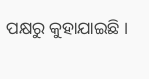ପକ୍ଷରୁ କୁହାଯାଇଛି ।